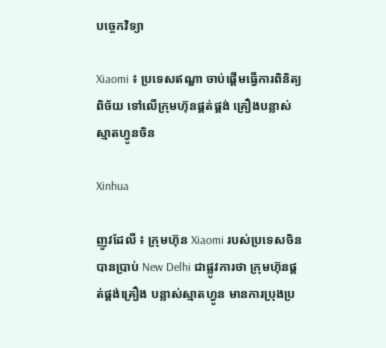បច្ចេកវិទ្យា

Xiaomi ៖ ប្រទេសឥណ្ឌា ចាប់ផ្តើមធ្វើការពិនិត្យពិច័យ ទៅលើក្រុមហ៊ុនផ្គត់ផ្គង់ គ្រឿងបន្លាស់ ស្មាតហ្វូនចិន

Xinhua

ញូវដែលី ៖ ក្រុមហ៊ុន Xiaomi របស់ប្រទេសចិន បានប្រាប់ New Delhi ជាផ្លូវការថា ក្រុមហ៊ុនផ្គត់ផ្គង់គ្រឿង បន្លាស់ស្មាតហ្វូន មានការប្រុងប្រ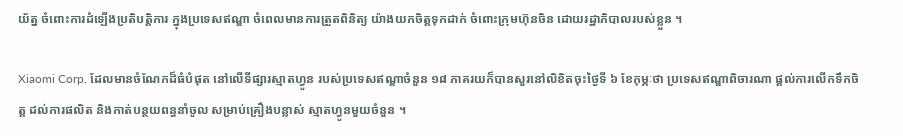យ័ត្ន ចំពោះការដំឡើងប្រតិបត្តិការ ក្នុងប្រទេសឥណ្ឌា ចំពេលមានការត្រួតពិនិត្យ យ៉ាងយកចិត្តទុកដាក់ ចំពោះក្រុមហ៊ុនចិន ដោយរដ្ឋាភិបាលរបស់ខ្លួន ។

Xiaomi Corp. ដែលមានចំណែកដ៏ធំបំផុត នៅលើទីផ្សារស្មាតហ្វូន របស់ប្រទេសឥណ្ឌាចំនួន ១៨ ភាគរយក៏បានសួរនៅលិខិតចុះថ្ងៃទី ៦ ខែកុម្ភៈថា ប្រទេសឥណ្ឌាពិចារណា ផ្តល់ការលើកទឹកចិត្ត ដល់ការផលិត និងកាត់បន្ថយពន្ធនាំចូល សម្រាប់គ្រឿងបន្លាស់ ស្មាតហ្វូនមួយចំនួន ។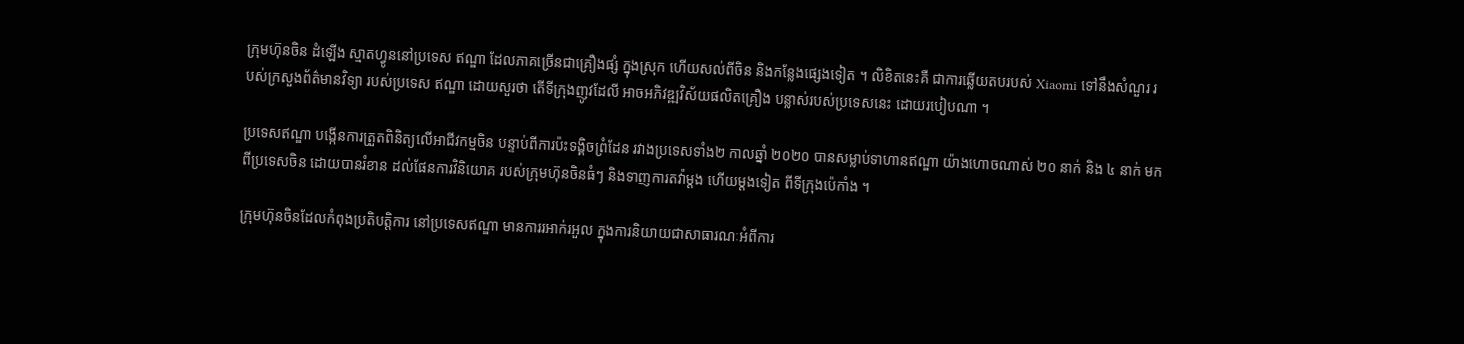ក្រុមហ៊ុនចិន ដំឡើង ស្មាតហ្វូននៅប្រទេស ឥណ្ឌា ដែលភាគច្រើនជាគ្រឿងផ្សំ ក្នុងស្រុក ហើយសល់ពីចិន និងកន្លែងផ្សេងទៀត ។ លិខិតនេះគឺ ជាការឆ្លើយតបរបស់ Xiaomi ទៅនឹងសំណួរ របស់ក្រសួងព័ត៌មានវិទ្យា របស់ប្រទេស ឥណ្ឌា ដោយសួរថា តើទីក្រុងញូវដែលី អាចអភិវឌ្ឍវិស័យផលិតគ្រឿង បន្លាស់របស់ប្រទេសនេះ ដោយរបៀបណា ។

ប្រទេសឥណ្ឌា បង្កើនការត្រួតពិនិត្យលើអាជីវកម្មចិន បន្ទាប់ពីការប៉ះទង្គិចព្រំដែន រវាងប្រទេសទាំង២ កាលឆ្នាំ ២០២០ បានសម្លាប់ទាហានឥណ្ឌា យ៉ាងហោចណាស់ ២០ នាក់ និង ៤ នាក់ មកពីប្រទេសចិន ដោយបានរំខាន ដល់ផែនការវិនិយោគ របស់ក្រុមហ៊ុនចិនធំៗ និងទាញការតវ៉ាម្តង ហើយម្តងទៀត ពីទីក្រុងប៉េកាំង ។

ក្រុមហ៊ុនចិនដែលកំពុងប្រតិបត្តិការ នៅប្រទេសឥណ្ឌា មានការរអាក់រអួល ក្នុងការនិយាយជាសាធារណៈអំពីការ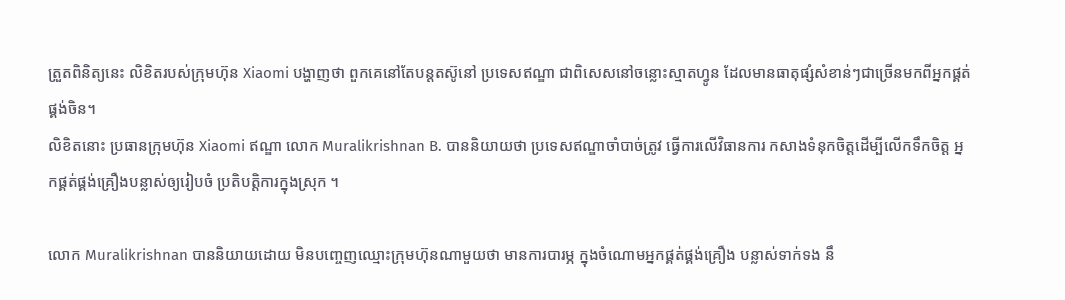ត្រួតពិនិត្យនេះ លិខិតរបស់ក្រុមហ៊ុន Xiaomi បង្ហាញថា ពួកគេនៅតែបន្តតស៊ូនៅ ប្រទេសឥណ្ឌា ជាពិសេសនៅចន្លោះស្មាតហ្វូន ដែលមានធាតុផ្សំសំខាន់ៗជាច្រើនមកពីអ្នកផ្គត់ផ្គង់ចិន។
លិខិតនោះ ប្រធានក្រុមហ៊ុន Xiaomi ឥណ្ឌា លោក Muralikrishnan B. បាននិយាយថា ប្រទេសឥណ្ឌាចាំបាច់ត្រូវ ធ្វើការលើវិធានការ កសាងទំនុកចិត្តដើម្បីលើកទឹកចិត្ត អ្នកផ្គត់ផ្គង់គ្រឿងបន្លាស់ឲ្យរៀបចំ ប្រតិបត្តិការក្នុងស្រុក ។

លោក Muralikrishnan បាននិយាយដោយ មិនបញ្ចេញឈ្មោះក្រុមហ៊ុនណាមួយថា មានការបារម្ភ ក្នុងចំណោមអ្នកផ្គត់ផ្គង់គ្រឿង បន្លាស់ទាក់ទង នឹ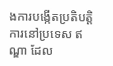ងការបង្កើតប្រតិបត្តិការនៅប្រទេស ឥណ្ឌា ដែល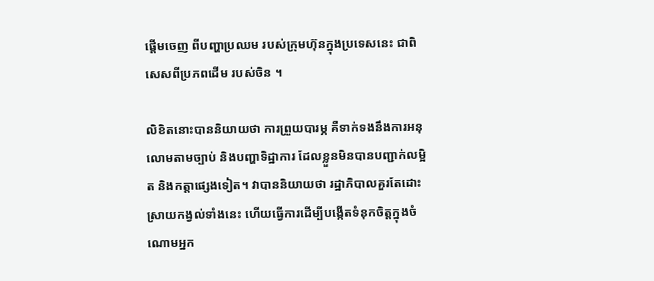ផ្តើមចេញ ពីបញ្ហាប្រឈម របស់ក្រុមហ៊ុនក្នុងប្រទេសនេះ ជាពិសេសពីប្រភពដើម របស់ចិន ។

លិខិតនោះបាននិយាយថា ការព្រួយបារម្ភ គឺទាក់ទងនឹងការអនុលោមតាមច្បាប់ និងបញ្ហាទិដ្ឋាការ ដែលខ្លួនមិនបានបញ្ជាក់លម្អិត និងកត្តាផ្សេងទៀត។ វាបាននិយាយថា រដ្ឋាភិបាលគួរតែដោះស្រាយកង្វល់ទាំងនេះ ហើយធ្វើការដើម្បីបង្កើតទំនុកចិត្តក្នុងចំណោមអ្នក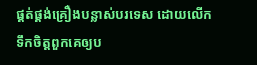ផ្គត់ផ្គង់គ្រឿងបន្លាស់បរទេស ដោយលើកទឹកចិត្តពួកគេឲ្យប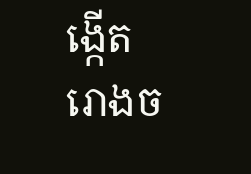ង្កើត រោងច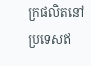ក្រផលិតនៅប្រទេសឥ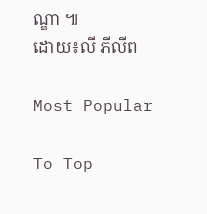ណ្ឌា ៕
ដោយ៖លី ភីលីព

Most Popular

To Top